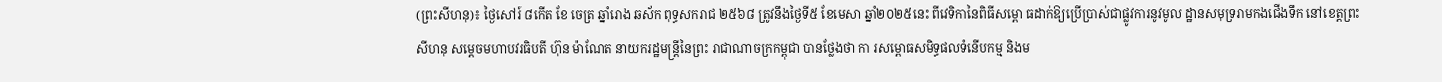(ព្រះសីហនុ)៖ ថ្ងៃសៅរ៍ ៨កើត ខែ ចេត្រ ឆ្នាំរោង ឆស័ក ពុទ្ធសករាជ ២៥៦៨ ត្រូវនឹងថ្ងៃទី៥ ខែមេសា ឆ្នាំ២០២៥នេះ ពីវេទិកានៃពិធីសម្ពោ ធដាក់ឱ្យប្រើប្រាស់ជាផ្លូវការនូវមូល ដ្ឋានសមុទ្ររាមកងជើងទឹក នៅខេត្តព្រះសីហនុ សម្តេចមហាបវរធិបតី ហ៊ុន ម៉ាណែត នាយករដ្ឋមន្ត្រីនៃព្រះ រាជាណាចក្រកម្ពុជា បានថ្លែងថា កា រសម្ពោធសមិទ្ធផលទំនើបកម្ម និងម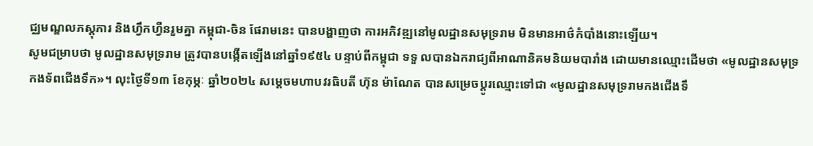ជ្ឈមណ្ឌលភស្តុភារ និងហ្វឹកហ្វឺនរួមគ្នា កម្ពុជា-ចិន ផែរាមនេះ បានបង្ហាញថា ការអភិវឌ្ឍនៅមូលដ្ឋានសមុទ្ររាម មិនមានអាថ៌កំបាំងនោះឡើយ។
សូមជម្រាបថា មូលដ្ឋានសមុទ្ររាម ត្រូវបានបង្កើតឡើងនៅឆ្នាំ១៩៥៤ បន្ទាប់ពីកម្ពុជា ទទួ លបានឯករាជ្យពីអាណានិគមនិយមបារាំង ដោយមានឈ្មោះដើមថា «មូលដ្ឋានសមុទ្រកងទ័ពជើងទឹក»។ លុះថ្ងៃទី១៣ ខែកុម្ភៈ ឆ្នាំ២០២៤ សម្តេចមហាបវរធិបតី ហ៊ុន ម៉ាណែត បានសម្រេចប្តូរឈ្មោះទៅជា «មូលដ្ឋានសមុទ្ររាមកងជើងទឹ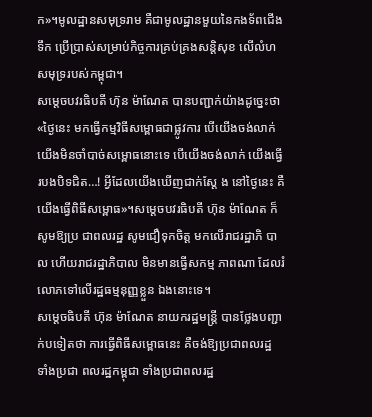ក»។មូលដ្ឋានសមុទ្ររាម គឺជាមូលដ្ឋានមួយនៃកងទ័ពជើងទឹក ប្រើប្រាស់សម្រាប់កិច្ចការគ្រប់គ្រងសន្តិសុខ លើលំហសមុទ្ររបស់កម្ពុជា។
សម្តេចបវរធិបតី ហ៊ុន ម៉ាណែត បានបញ្ជាក់យ៉ាងដូច្នេះថា «ថ្ងៃនេះ មកធ្វើកម្មវិធីសម្ពោធជាផ្លូវការ បើយើងចង់លាក់ យើងមិនចាំបាច់សម្ពោធនោះទេ បើយើងចង់លាក់ យើងធ្វើរបងបិទជិត…! អ្វីដែលយើងឃើញជាក់ស្តែ ង នៅថ្ងៃនេះ គឺយើងធ្វើពិធីសម្ពោធ»។សម្តេចបវរធិបតី ហ៊ុន ម៉ាណែត ក៏សូមឱ្យប្រ ជាពលរដ្ឋ សូមជឿទុកចិត្ដ មកលើរាជរដ្ឋាភិ បាល ហើយរាជរដ្ឋាភិបាល មិនមានធ្វើសកម្ម ភាពណា ដែលរំលោភទៅលើរដ្ឋធម្មនុញ្ញខ្លួន ឯងនោះទេ។
សម្តេចធិបតី ហ៊ុន ម៉ាណែត នាយករដ្ឋមន្ត្រី បានថ្លែងបញ្ជាក់បទៀតថា ការធ្វើពិធីសម្ពោធនេះ គឺចង់ឱ្យប្រជាពលរដ្ឋ ទាំងប្រជា ពលរដ្ឋកម្ពុជា ទាំងប្រជាពលរដ្ឋ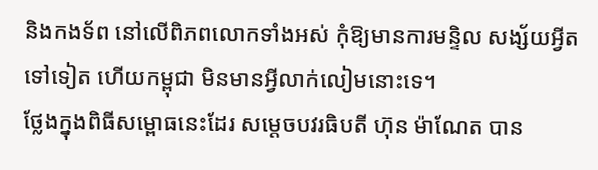និងកងទ័ព នៅលើពិភពលោកទាំងអស់ កុំឱ្យមានការមន្ទិល សង្ស័យអ្វីតទៅទៀត ហើយកម្ពុជា មិនមានអ្វីលាក់លៀមនោះទេ។
ថ្លែងក្នុងពិធីសម្ពោធនេះដែរ សម្តេចបវរធិបតី ហ៊ុន ម៉ាណែត បាន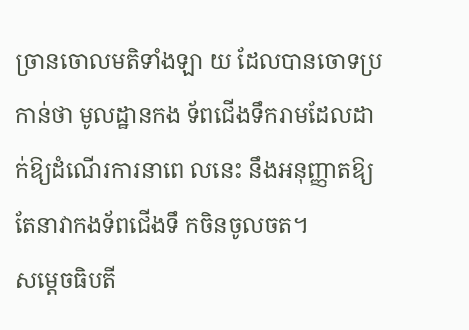ច្រានចោលមតិទាំងឡា យ ដែលបានចោទប្រកាន់ថា មូលដ្ឋានកង ទ័ពជើងទឹករាមដែលដាក់ឱ្យដំណើរការនាពេ លនេះ នឹងអនុញ្ញាតឱ្យតែនាវាកងទ័ពជើងទឹ កចិនចូលចត។
សម្តេចធិបតី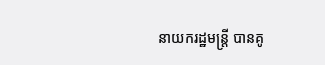នាយករដ្ឋមន្ត្រី បានគូ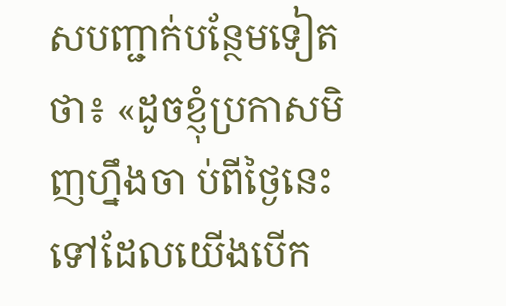សបញ្ជាក់បន្ថែមទៀតថា៖ «ដូចខ្ញុំប្រកាសមិញហ្នឹងចា ប់ពីថ្ងៃនេះទៅដែលយើងបើក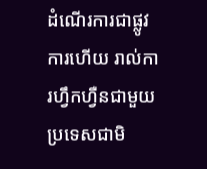ដំណើរការជាផ្លូវ ការហើយ រាល់ការហ្វឹកហ្វឺនជាមួយប្រទេសជាមិ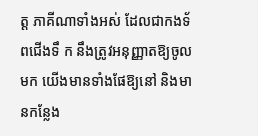ត្ត ភាគីណាទាំងអស់ ដែលជាកងទ័ពជើងទឹ ក នឹងត្រូវអនុញ្ញាតឱ្យចូលមក យើងមានទាំងផែឱ្យនៅ និងមានកន្លែង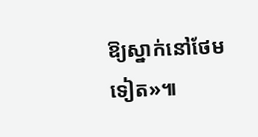ឱ្យស្នាក់នៅថែមទៀត»៕